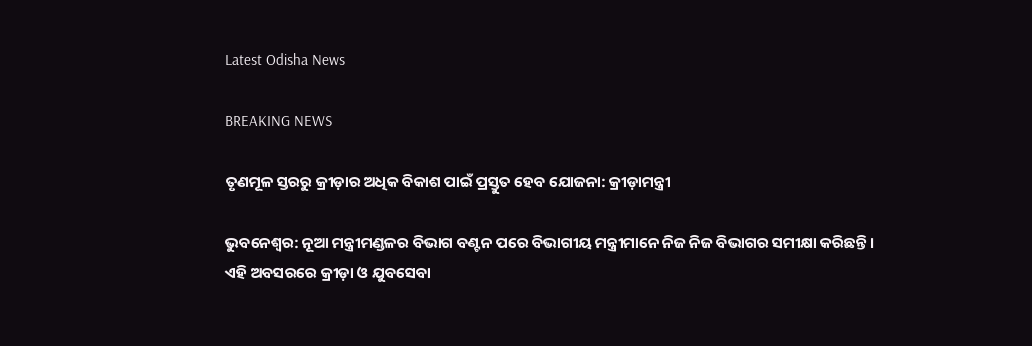Latest Odisha News

BREAKING NEWS

ତୃଣମୂଳ ସ୍ତରରୁ କ୍ରୀଡ଼ାର ଅଧିକ ବିକାଶ ପାଇଁ ପ୍ରସ୍ତୁତ ହେବ ଯୋଜନା: କ୍ରୀଡ଼ାମନ୍ତ୍ରୀ

ଭୁବନେଶ୍ୱର: ନୂଆ ମନ୍ତ୍ରୀମଣ୍ଡଳର ବିଭାଗ ବଣ୍ଟନ ପରେ ବିଭାଗୀୟ ମନ୍ତ୍ରୀମାନେ ନିଜ ନିଜ ବିଭାଗର ସମୀକ୍ଷା କରିଛନ୍ତି । ଏହି ଅବସରରେ କ୍ରୀଡ଼ା ଓ ଯୁବସେବା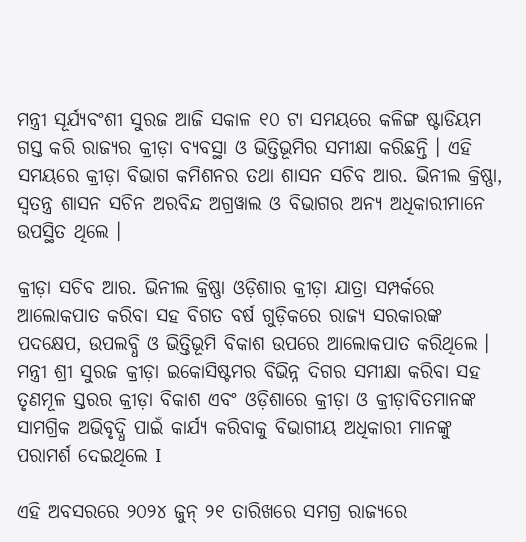ମନ୍ତ୍ରୀ ସୂର୍ଯ୍ୟବଂଶୀ ସୁରଜ ଆଜି ସକାଳ ୧୦ ଟା ସମୟରେ କଳିଙ୍ଗ ଷ୍ଟାଡିୟମ ଗସ୍ତ କରି ରାଜ୍ୟର କ୍ରୀଡ଼ା ବ୍ୟବସ୍ଥା ଓ ଭିତ୍ତିଭୂମିର ସମୀକ୍ଷା କରିଛନ୍ତି । ଏହି ସମୟରେ କ୍ରୀଡ଼ା ବିଭାଗ କମିଶନର ତଥା ଶାସନ ସଚିବ ଆର. ଭିନୀଲ କ୍ରିଷ୍ଣା, ସ୍ୱତନ୍ତ୍ର ଶାସନ ସଚିନ ଅରବିନ୍ଦ ଅଗ୍ରୱାଲ ଓ ବିଭାଗର ଅନ୍ୟ ଅଧିକାରୀମାନେ ଉପସ୍ଥିତ ଥିଲେ ।

କ୍ରୀଡ଼ା ସଚିବ ଆର. ଭିନୀଲ କ୍ରିଷ୍ଣା ଓଡ଼ିଶାର କ୍ରୀଡ଼ା ଯାତ୍ରା ସମ୍ପର୍କରେ ଆଲୋକପାତ କରିବା ସହ ବିଗତ ବର୍ଷ ଗୁଡ଼ିକରେ ରାଜ୍ୟ ସରକାରଙ୍କ ପଦକ୍ଷେପ, ଉପଲବ୍ଧି ଓ ଭିତ୍ତିଭୂମି ବିକାଶ ଉପରେ ଆଲୋକପାତ କରିଥିଲେ । ମନ୍ତ୍ରୀ ଶ୍ରୀ ସୁରଜ କ୍ରୀଡ଼ା ଇକୋସିଷ୍ଟମର ବିଭିନ୍ନ ଦିଗର ସମୀକ୍ଷା କରିବା ସହ ତୃଣମୂଳ ସ୍ତରର କ୍ରୀଡ଼ା ବିକାଶ ଏବଂ ଓଡ଼ିଶାରେ କ୍ରୀଡ଼ା ଓ କ୍ରୀଡ଼ାବିତମାନଙ୍କ ସାମଗ୍ରିକ ଅଭିବୃଦ୍ଧି ପାଇଁ କାର୍ଯ୍ୟ କରିବାକୁ ବିଭାଗୀୟ ଅଧିକାରୀ ମାନଙ୍କୁ ପରାମର୍ଶ ଦେଇଥିଲେ I

ଏହି ଅବସରରେ ୨୦୨୪ ଜୁନ୍ ୨୧ ତାରିଖରେ ସମଗ୍ର ରାଜ୍ୟରେ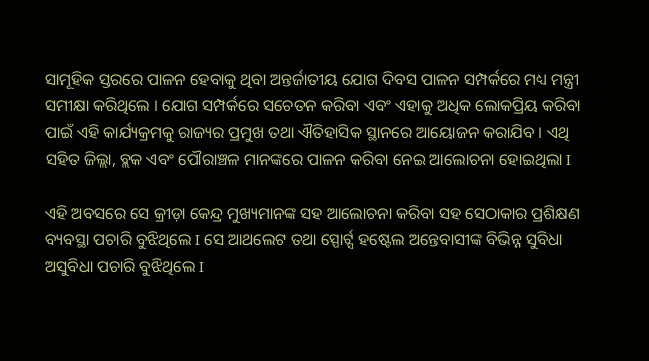ସାମୂହିକ ସ୍ତରରେ ପାଳନ ହେବାକୁ ଥିବା ଅନ୍ତର୍ଜାତୀୟ ଯୋଗ ଦିବସ ପାଳନ ସମ୍ପର୍କରେ ମଧ୍ୟ ମନ୍ତ୍ରୀ ସମୀକ୍ଷା କରିଥିଲେ । ଯୋଗ ସମ୍ପର୍କରେ ସଚେତନ କରିବା ଏବଂ ଏହାକୁ ଅଧିକ ଲୋକପ୍ରିୟ କରିବା ପାଇଁ ଏହି କାର୍ଯ୍ୟକ୍ରମକୁ ରାଜ୍ୟର ପ୍ରମୁଖ ତଥା ଐତିହାସିକ ସ୍ଥାନରେ ଆୟୋଜନ କରାଯିବ । ଏଥି ସହିତ ଜିଲ୍ଲା, ବ୍ଲକ ଏବଂ ପୌରାଞ୍ଚଳ ମାନଙ୍କରେ ପାଳନ କରିବା ନେଇ ଆଲୋଚନା ହୋଇଥିଲା I

ଏହି ଅବସରେ ସେ କ୍ରୀଡ଼ା କେନ୍ଦ୍ର ମୁଖ୍ୟମାନଙ୍କ ସହ ଆଲୋଚନା କରିବା ସହ ସେଠାକାର ପ୍ରଶିକ୍ଷଣ ବ୍ୟବସ୍ଥା ପଚାରି ବୁଝିଥିଲେ I ସେ ଆଥଲେଟ ତଥା ସ୍ପୋର୍ଟ୍ସ ହଷ୍ଟେଲ ଅନ୍ତେବାସୀଙ୍କ ବିଭିନ୍ନ ସୁବିଧା ଅସୁବିଧା ପଚାରି ବୁଝିଥିଲେ I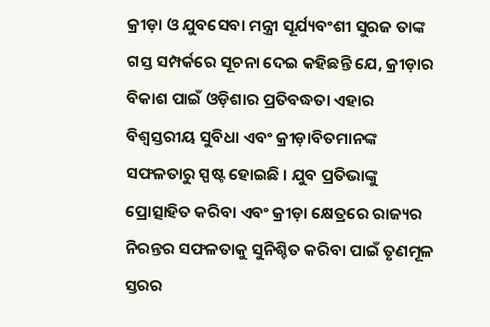କ୍ରୀଡ଼ା ଓ ଯୁବସେବା ମନ୍ତ୍ରୀ ସୂର୍ଯ୍ୟବଂଶୀ ସୁରଜ ତାଙ୍କ ଗସ୍ତ ସମ୍ପର୍କରେ ସୂଚନା ଦେଇ କହିଛନ୍ତି ଯେ, କ୍ରୀଡ଼ାର ବିକାଶ ପାଇଁ ଓଡ଼ିଶାର ପ୍ରତିବଦ୍ଧତା ଏହାର ବିଶ୍ୱସ୍ତରୀୟ ସୁବିଧା ଏବଂ କ୍ରୀଡ଼ାବିତମାନଙ୍କ ସଫଳତାରୁ ସ୍ପଷ୍ଟ ହୋଇଛି । ଯୁବ ପ୍ରତିଭାଙ୍କୁ ପ୍ରୋତ୍ସାହିତ କରିବା ଏବଂ କ୍ରୀଡ଼ା କ୍ଷେତ୍ରରେ ରାଜ୍ୟର ନିରନ୍ତର ସଫଳତାକୁ ସୁନିଶ୍ଚିତ କରିବା ପାଇଁ ତୃଣମୂଳ ସ୍ତରର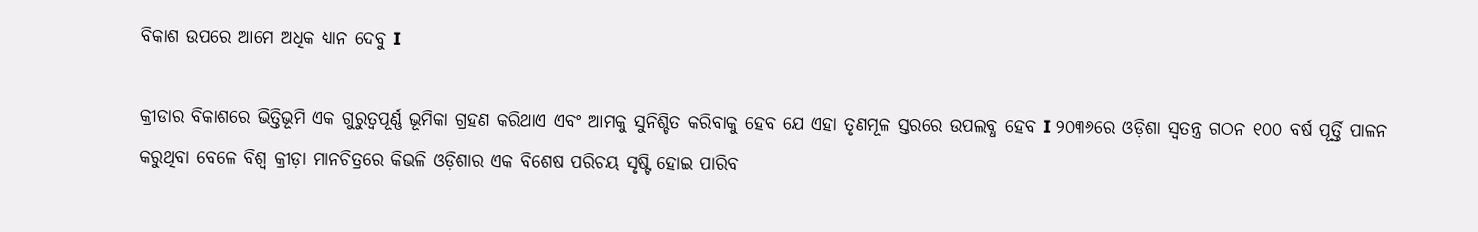ବିକାଶ ଉପରେ ଆମେ ଅଧିକ ଧ୍ୟାନ ଦେବୁ I

କ୍ରୀଡାର ବିକାଶରେ ଭିତ୍ତିଭୂମି ଏକ ଗୁରୁତ୍ୱପୂର୍ଣ୍ଣ ଭୂମିକା ଗ୍ରହଣ କରିଥାଏ ଏବଂ ଆମକୁ ସୁନିଶ୍ଚିତ କରିବାକୁ ହେବ ଯେ ଏହା ତୃଣମୂଳ ସ୍ତରରେ ଉପଲବ୍ଧ ହେବ I ୨୦୩୬ରେ ଓଡ଼ିଶା ସ୍ୱତନ୍ତ୍ର ଗଠନ ୧୦୦ ବର୍ଷ ପୂର୍ତ୍ତି ପାଳନ କରୁଥିବା ବେଳେ ବିଶ୍ୱ କ୍ରୀଡ଼ା ମାନଚିତ୍ରରେ କିଭଳି ଓଡ଼ିଶାର ଏକ ବିଶେଷ ପରିଚୟ ସୃଷ୍ଟି ହୋଇ ପାରିବ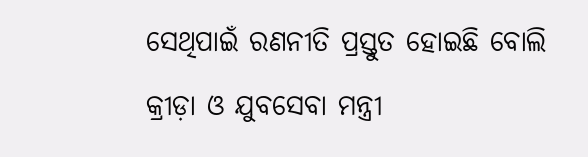ସେଥିପାଇଁ ରଣନୀତି ପ୍ରସ୍ତୁତ ହୋଇଛି ବୋଲି କ୍ରୀଡ଼ା ଓ ଯୁବସେବା ମନ୍ତ୍ରୀ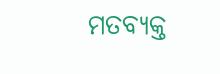ମତବ୍ୟକ୍ତ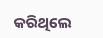କରିଥିଲେ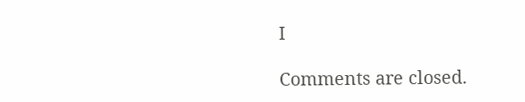I

Comments are closed.